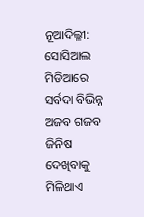ନୂଆଦିଲ୍ଳୀ: ସୋସିଆଲ ମିଡିଆରେ ସର୍ବଦା ବିଭିନ୍ନ ଅଜବ ଗଜବ ଜିନିଷ ଦେଖିବାକୁ ମିଳିଥାଏ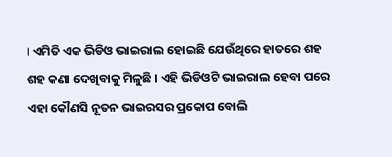। ଏମିତି ଏକ ଭିଡିଓ ଭାଇରାଲ ହୋଇଛି ଯେଉଁଥିରେ ହାତରେ ଶହ ଶହ କଣା ଦେଖିବାକୁ ମିଳୁଛି । ଏହି ଭିଡିଓଟି ଭାଇରାଲ ହେବା ପରେ ଏହା କୌଣସି ନୂତନ ଭାଇରସର ପ୍ରକୋପ ବୋଲି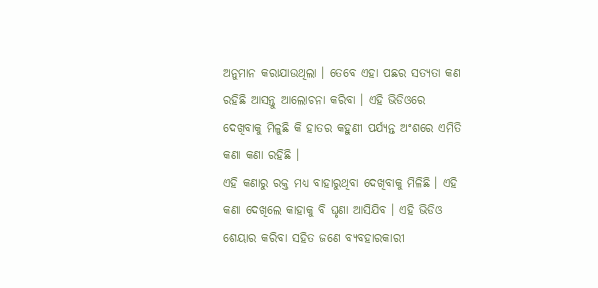ଅନୁମାନ କରାଯାଉଥିଲା । ତେବେ ଏହା ପଛର ସତ୍ୟତା କଣ ରହିଛି ଆସନ୍ତୁ ଆଲୋଚନା କରିବା । ଏହି ଭିଡିଓରେ ଦେଖିବାକୁ ମିଳୁଛି କି ହାତର କହୁଣୀ ପର୍ଯ୍ୟନ୍ତ ଅଂଶରେ ଏମିତି କଣା କଣା ରହିଛି ।
ଏହି କଣାରୁ ରକ୍ତ ମଧ୍ୟ ବାହାରୁଥିବା ଦେଖିବାକୁ ମିଳିଛି । ଏହି କଣା ଦେଖିଲେ କାହାକୁ ବି ଘୃଣା ଆସିଯିବ । ଏହି ଭିଡିଓ ଶେୟାର କରିବା ସହିତ ଜଣେ ବ୍ୟବହାରକାରୀ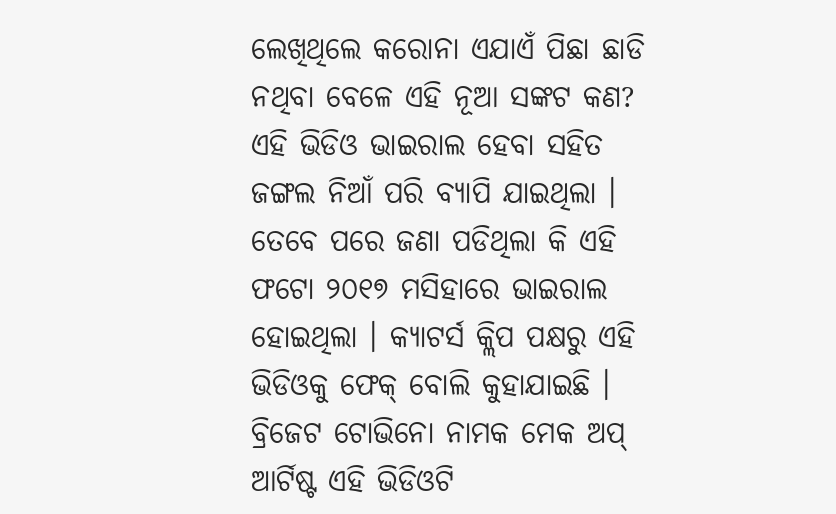ଲେଖିଥିଲେ କରୋନା ଏଯାଏଁ ପିଛା ଛାଡି ନଥିବା ବେଳେ ଏହି ନୂଆ ସଙ୍କଟ କଣ? ଏହି ଭିଡିଓ ଭାଇରାଲ ହେବା ସହିତ ଜଙ୍ଗଲ ନିଆଁ ପରି ବ୍ୟାପି ଯାଇଥିଲା । ତେବେ ପରେ ଜଣା ପଡିଥିଲା କି ଏହି ଫଟୋ ୨୦୧୭ ମସିହାରେ ଭାଇରାଲ ହୋଇଥିଲା । କ୍ୟାଟର୍ସ କ୍ଲିପ ପକ୍ଷରୁ ଏହି ଭିଡିଓକୁ ଫେକ୍ ବୋଲି କୁହାଯାଇଛି । ବ୍ରିଜେଟ ଟୋଭିନୋ ନାମକ ମେକ ଅପ୍ ଆର୍ଟିଷ୍ଟ ଏହି ଭିଡିଓଟି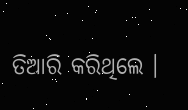ତିଆରି କରିଥିଲେ ।